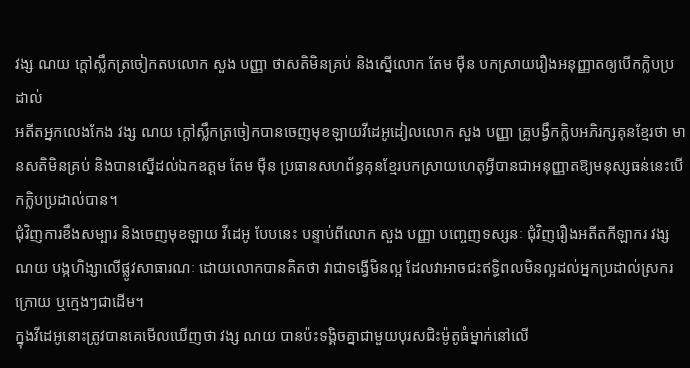វង្ស ណយ ក្ដៅស្លឹកត្រចៀកតបលោក សួង បញ្ញា ថាសតិមិនគ្រប់ និងស្នើលោក តែម ម៉ឺន បកស្រាយរឿងអនុញ្ញាតឲ្យបើកក្លិបប្រដាល់
អតីតអ្នកលេងកែង វង្ស ណយ ក្ដៅស្លឹកត្រចៀកបានចេញមុខឡាយវីដេអូដៀលលោក សួង បញ្ញា គ្រូបង្វឹកក្លិបអភិរក្សគុនខ្មែរថា មានសតិមិនគ្រប់ និងបានស្នើដល់ឯកឧត្ដម តែម ម៉ឺន ប្រធានសហព័ន្ធគុនខ្មែរបកស្រាយហេតុអ្វីបានជាអនុញ្ញាតឱ្យមនុស្សធន់នេះបើកក្លិបប្រដាល់បាន។
ជុំវិញការខឹងសម្បារ និងចេញមុខឡាយ វីដេអូ បែបនេះ បន្ទាប់ពីលោក សួង បញ្ញា បញ្ចេញទស្សនៈ ជុំវិញរឿងអតីតកីឡាករ វង្ស ណយ បង្កហិង្សាលើផ្លូវសាធារណៈ ដោយលោកបានគិតថា វាជាទង្វើមិនល្អ ដែលវាអាចជះឥទ្ធិពលមិនល្អដល់អ្នកប្រដាល់ស្រករក្រោយ ឬក្មេងៗជាដើម។
ក្នុងវីដេអូនោះត្រូវបានគេមើលឃើញថា វង្ស ណយ បានប៉ះទង្គិចគ្នាជាមួយបុរសជិះម៉ូតូធំម្នាក់នៅលើ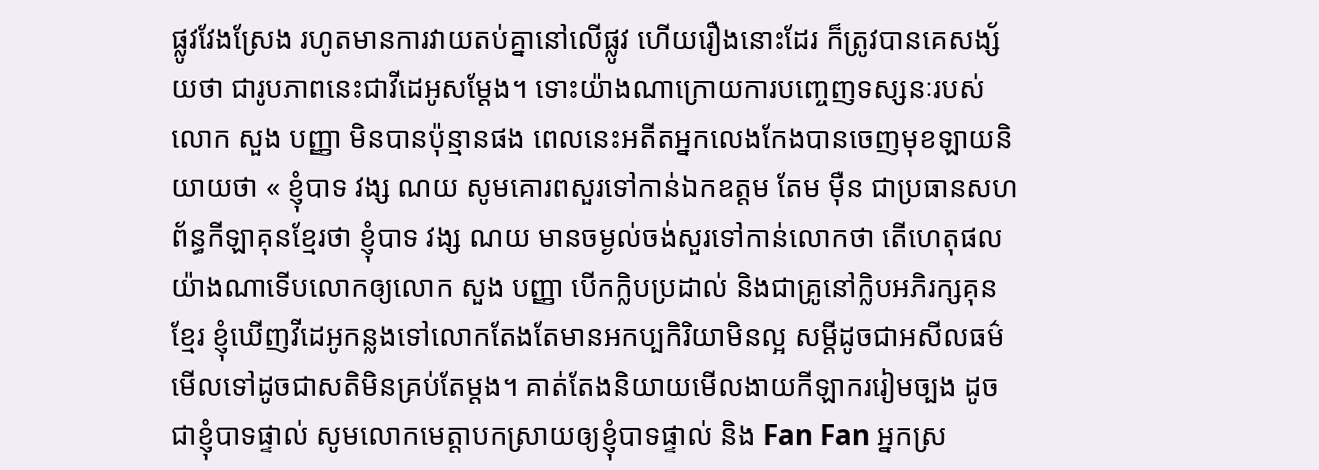ផ្លូវវែងស្រែង រហូតមានការវាយតប់គ្នានៅលើផ្លូវ ហើយរឿងនោះដែរ ក៏ត្រូវបានគេសង្ស័យថា ជារូបភាពនេះជាវីដេអូសម្ដែង។ ទោះយ៉ាងណាក្រោយការបញ្ចេញទស្សនៈរបស់លោក សួង បញ្ញា មិនបានប៉ុន្មានផង ពេលនេះអតីតអ្នកលេងកែងបានចេញមុខឡាយនិយាយថា « ខ្ញុំបាទ វង្ស ណយ សូមគោរពសួរទៅកាន់ឯកឧត្ដម តែម ម៉ឺន ជាប្រធានសហព័ន្ធកីឡាគុនខ្មែរថា ខ្ញុំបាទ វង្ស ណយ មានចម្ងល់ចង់សួរទៅកាន់លោកថា តើហេតុផលយ៉ាងណាទើបលោកឲ្យលោក សួង បញ្ញា បើកក្លិបប្រដាល់ និងជាគ្រូនៅក្លិបអភិរក្សគុនខ្មែរ ខ្ញុំឃើញវីដេអូកន្លងទៅលោកតែងតែមានអកប្បកិរិយាមិនល្អ សម្ដីដូចជាអសីលធម៌ មើលទៅដូចជាសតិមិនគ្រប់តែម្ដង។ គាត់តែងនិយាយមើលងាយកីឡាកររៀមច្បង ដូចជាខ្ញុំបាទផ្ទាល់ សូមលោកមេត្តាបកស្រាយឲ្យខ្ញុំបាទផ្ទាល់ និង Fan Fan អ្នកស្រ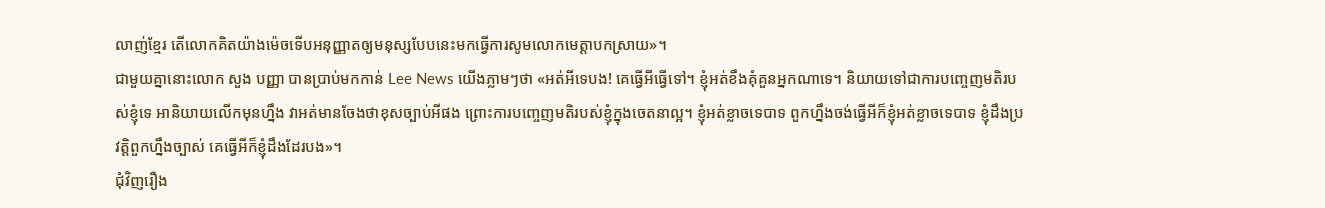លាញ់ខ្មែរ តើលោកគិតយ៉ាងម៉េចទើបអនុញ្ញាតឲ្យមនុស្សបែបនេះមកធ្វើការសូមលោកមេត្តាបកស្រាយ»។
ជាមួយគ្នានោះលោក សួង បញ្ញា បានប្រាប់មកកាន់ Lee News យើងភ្លាមៗថា «អត់អីទេបង! គេធ្វើអីធ្វើទៅ។ ខ្ញុំអត់ខឹងគុំគួនអ្នកណាទេ។ និយាយទៅជាការបញ្ចេញមតិរបស់ខ្ញុំទេ អានិយាយលើកមុនហ្នឹង វាអត់មានចែងថាខុសច្បាប់អីផង ព្រោះការបញ្ចេញមតិរបស់ខ្ញុំក្នុងចេតនាល្អ។ ខ្ញុំអត់ខ្លាចទេបាទ ពួកហ្នឹងចង់ធ្វើអីក៏ខ្ញុំអត់ខ្លាចទេបាទ ខ្ញុំដឹងប្រវត្តិពួកហ្នឹងច្បាស់ គេធ្វើអីក៏ខ្ញុំដឹងដែរបង»។
ជុំវិញរឿង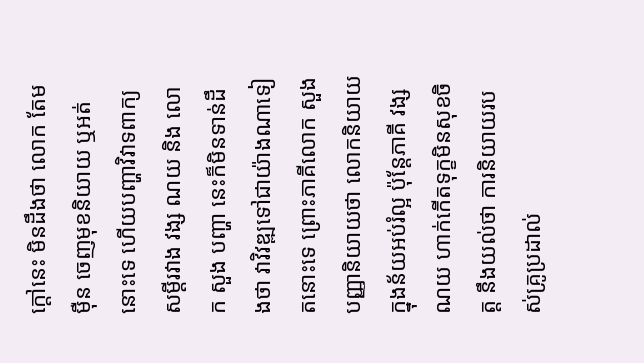ក្តៅនេះ មិនដឹងថា លោក តែម ម៉ឺន ចេញមុខនិយាយ ឬអត់នោះទេ ហើយបញ្ហាវិវាទពាក្យសម្តីរវាង វង្ស ណយ និង លោក សួង បញ្ហា នេះក៏មិនទាន់ដឹងថា វាវិវឌ្ឍទៅជាយ៉ាងណាទៀតនោះទេ ព្រោះភាគីលោក សួង បញ្ញានិយាយថា លោកនិយាយក្នុងន័យអប់រំល្អ ប៉ុន្តែភាគី វង្ស ណយ ហាក់កើតទុក្ខមិនសុខចិត្ត នឹងយល់ថា ការនិយាយរបស់គ្រូប្រដាល់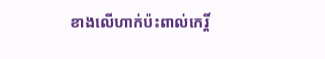ខាងលើហាក់ប៉ះពាល់កេរ្តិ៍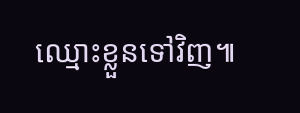ឈ្មោះខ្លួនទៅវិញ៕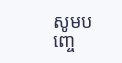សូមបញ្ចេ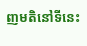ញមតិនៅទីនេះ